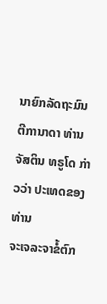ນາຍົກລັດຖະມົນຕີການາດາ ທ່ານຈັສຕິນ ທຣູໂດ ກ່າວວ່າ ປະເທດຂອງທ່ານ
ຈະເຈລະຈາຂໍ້ຕົກ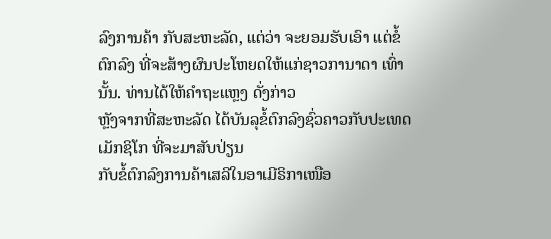ລົງການຄ້າ ກັບສະຫະລັດ, ແຕ່ວ່າ ຈະຍອມຮັບເອົາ ແຕ່ຂໍ້ຕົກລົງ ທີ່ຈະສ້າງຜົນປະໂຫຍດໃຫ້ແກ່ຊາວການາດາ ເທົ່ານັ້ນ. ທ່ານໄດ້ໃຫ້ຄຳຖະແຫຼງ ດັ່ງກ່າວ
ຫຼັງຈາກທີ່ສະຫະລັດ ໄດ້ບັນລຸຂໍ້ຕົກລົງຊົ່ວຄາວກັບປະເທດເມັກຊິໂກ ທີ່ຈະມາສັບປ່ຽນ
ກັບຂໍ້ຕົກລົງການຄ້າເສລີໃນອາເມີຣິກາເໜືອ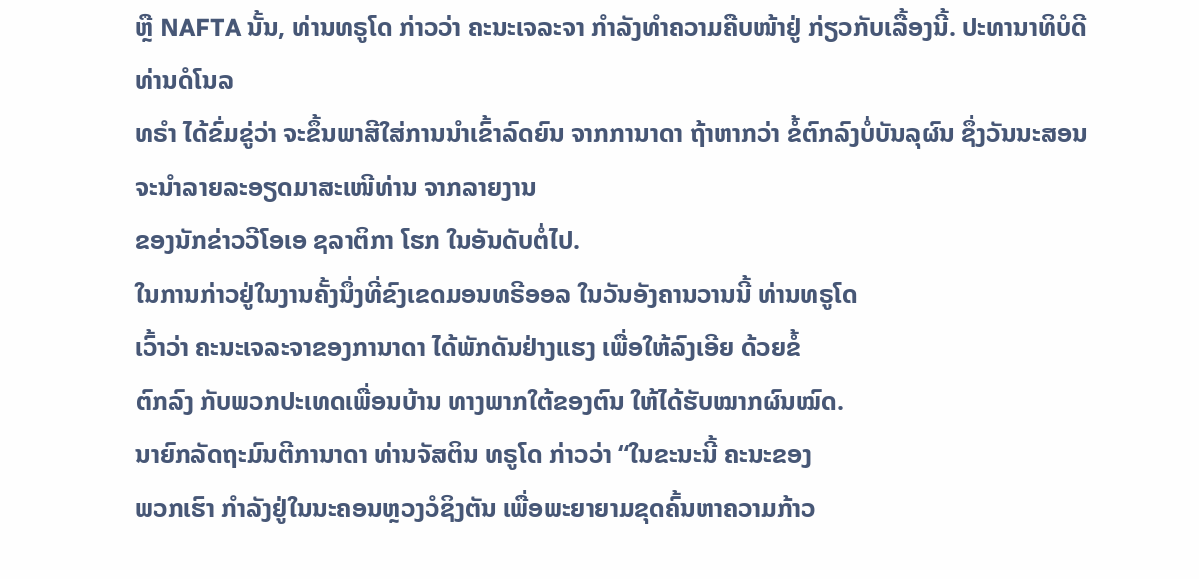ຫຼື NAFTA ນັ້ນ, ທ່ານທຣູໂດ ກ່າວວ່າ ຄະນະເຈລະຈາ ກຳລັງທຳຄວາມຄືບໜ້າຢູ່ ກ່ຽວກັບເລື້ອງນີ້. ປະທານາທິບໍດີທ່ານດໍໂນລ
ທຣຳ ໄດ້ຂົ່ມຂູ່ວ່າ ຈະຂຶ້ນພາສີໃສ່ການນຳເຂົ້າລົດຍົນ ຈາກການາດາ ຖ້າຫາກວ່າ ຂໍ້ຕົກລົງບໍ່ບັນລຸຜົນ ຊຶ່ງວັນນະສອນ ຈະນຳລາຍລະອຽດມາສະເໜີທ່ານ ຈາກລາຍງານ
ຂອງນັກຂ່າວວີໂອເອ ຊລາຕິກາ ໂຮກ ໃນອັນດັບຕໍ່ໄປ.
ໃນການກ່າວຢູ່ໃນງານຄັ້ງນຶ່ງທີ່ຂົງເຂດມອນທຣີອອລ ໃນວັນອັງຄານວານນີ້ ທ່ານທຣູໂດ
ເວົ້າວ່າ ຄະນະເຈລະຈາຂອງການາດາ ໄດ້ພັກດັນຢ່າງແຮງ ເພື່ອໃຫ້ລົງເອີຍ ດ້ວຍຂໍ້
ຕົກລົງ ກັບພວກປະເທດເພື່ອນບ້ານ ທາງພາກໃຕ້ຂອງຕົນ ໃຫ້ໄດ້ຮັບໝາກຜົນໝົດ.
ນາຍົກລັດຖະມົນຕີການາດາ ທ່ານຈັສຕິນ ທຣູໂດ ກ່າວວ່າ “ໃນຂະນະນີ້ ຄະນະຂອງ
ພວກເຮົາ ກຳລັງຢູ່ໃນນະຄອນຫຼວງວໍຊິງຕັນ ເພື່ອພະຍາຍາມຂຸດຄົ້ນຫາຄວາມກ້າວ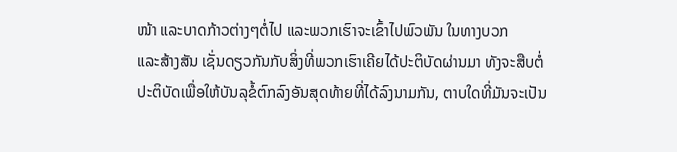ໜ້າ ແລະບາດກ້າວຕ່າງໆຕໍ່ໄປ ແລະພວກເຮົາຈະເຂົ້າໄປພົວພັນ ໃນທາງບວກ
ແລະສ້າງສັນ ເຊັ່ນດຽວກັນກັບສິ່ງທີ່ພວກເຮົາເຄີຍໄດ້ປະຕິບັດຜ່ານມາ ທັງຈະສືບຕໍ່
ປະຕິບັດເພື່ອໃຫ້ບັນລຸຂໍ້ຕົກລົງອັນສຸດທ້າຍທີ່ໄດ້ລົງນາມກັນ, ຕາບໃດທີ່ມັນຈະເປັນ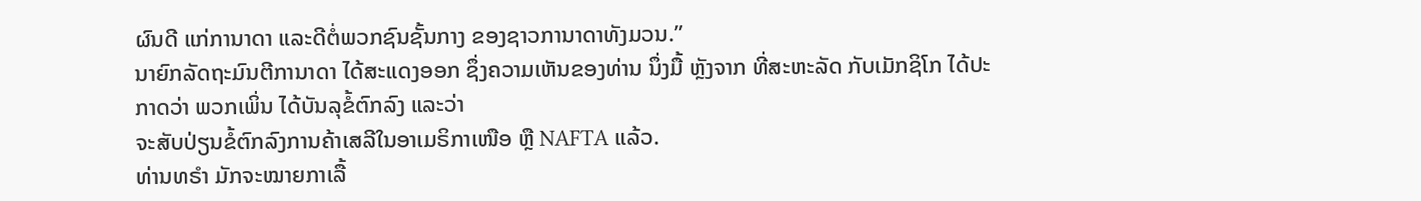ຜົນດີ ແກ່ການາດາ ແລະດີຕໍ່ພວກຊົນຊັ້ນກາງ ຂອງຊາວການາດາທັງມວນ.”
ນາຍົກລັດຖະມົນຕີການາດາ ໄດ້ສະແດງອອກ ຊຶ່ງຄວາມເຫັນຂອງທ່ານ ນຶ່ງມື້ ຫຼັງຈາກ ທີ່ສະຫະລັດ ກັບເມັກຊິໂກ ໄດ້ປະກາດວ່າ ພວກເພິ່ນ ໄດ້ບັນລຸຂໍ້ຕົກລົງ ແລະວ່າ
ຈະສັບປ່ຽນຂໍ້ຕົກລົງການຄ້າເສລີໃນອາເມຣິກາເໜືອ ຫຼື NAFTA ແລ້ວ.
ທ່ານທຣຳ ມັກຈະໝາຍກາເລື້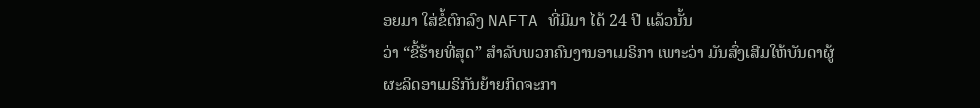ອຍມາ ໃສ່ຂໍ້ຕົກລົງ NAFTA ທີ່ມີມາ ໄດ້ 24 ປີ ແລ້ວນັ້ນ
ວ່າ “ຂີ້ຮ້າຍທີ່ສຸດ” ສຳລັບພວກຄົນງານອາເມຣິກາ ເພາະວ່າ ມັນສົ່ງເສີມໃຫ້ບັນດາຜູ້
ຜະລິດອາເມຣິກັນຍ້າຍກິດຈະກາ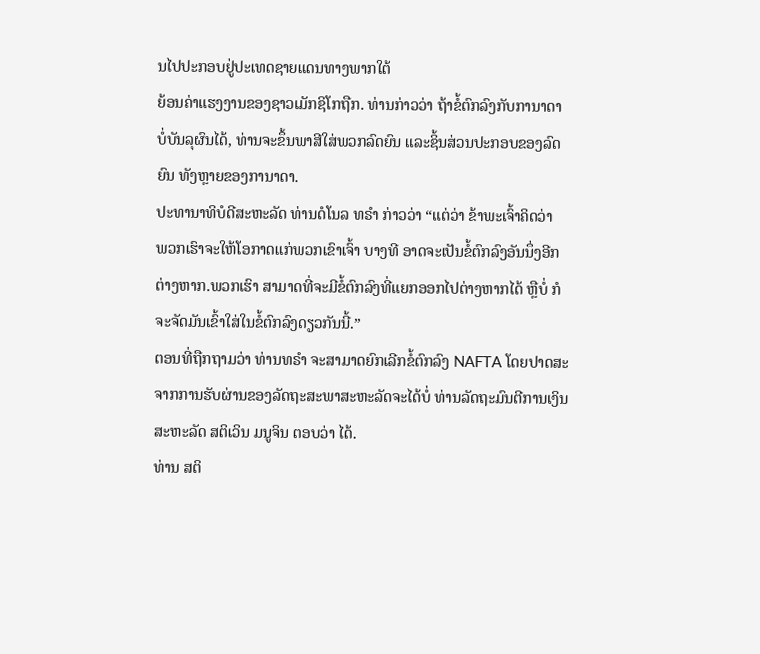ນໄປປະກອບຢູ່ປະເທດຊາຍແດນທາງພາກໃຕ້
ຍ້ອນຄ່າແຮງງານຂອງຊາວເມັກຊິໂກຖືກ. ທ່ານກ່າວວ່າ ຖ້າຂໍ້ຕົກລົງກັບການາດາ
ບໍ່ບັນລຸຜົນໄດ້, ທ່ານຈະຂຶ້ນພາສີໃສ່ພວກລົດຍົນ ແລະຊິ້ນສ່ວນປະກອບຂອງລົດຍົນ ທັງຫຼາຍຂອງການາດາ.
ປະທານາທິບໍດີສະຫະລັດ ທ່ານດໍໂນລ ທຣຳ ກ່າວວ່າ “ແຕ່ວ່າ ຂ້າພະເຈົ້າຄິດວ່າ
ພວກເຮົາຈະໃຫ້ໂອກາດແກ່ພວກເຂົາເຈົ້າ ບາງທີ ອາດຈະເປັນຂໍ້ຕົກລົງອັນນຶ່ງອີກ
ຕ່າງຫາກ.ພວກເຮົາ ສາມາດທີ່ຈະມີຂໍ້ຕົກລົງທີ່ແຍກອອກໄປຕ່າງຫາກໄດ້ ຫຼືບໍ່ ກໍຈະຈັດມັນເຂົ້າໃສ່ໃນຂໍ້ຕົກລົງດຽວກັນນີ້.”
ຕອນທີ່ຖືກຖາມວ່າ ທ່ານທຣຳ ຈະສາມາດຍົກເລີກຂໍ້ຕົກລົງ NAFTA ໂດຍປາດສະ
ຈາກການຮັບຜ່ານຂອງລັດຖະສະພາສະຫະລັດຈະໄດ້ບໍ່ ທ່ານລັດຖະມົນຕີການເງິນ
ສະຫະລັດ ສຕິເວິນ ມນູຈິນ ຕອບວ່າ ໄດ້.
ທ່ານ ສຕິ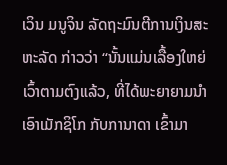ເວິນ ມນູຈິນ ລັດຖະມົນຕີການເງິນສະຫະລັດ ກ່າວວ່າ “ນັ້ນແມ່ນເລື້ອງໃຫຍ່
ເວົ້າຕາມຕົງແລ້ວ, ທີ່ໄດ້ພະຍາຍາມນຳເອົາເມັກຊິໂກ ກັບການາດາ ເຂົ້າມາ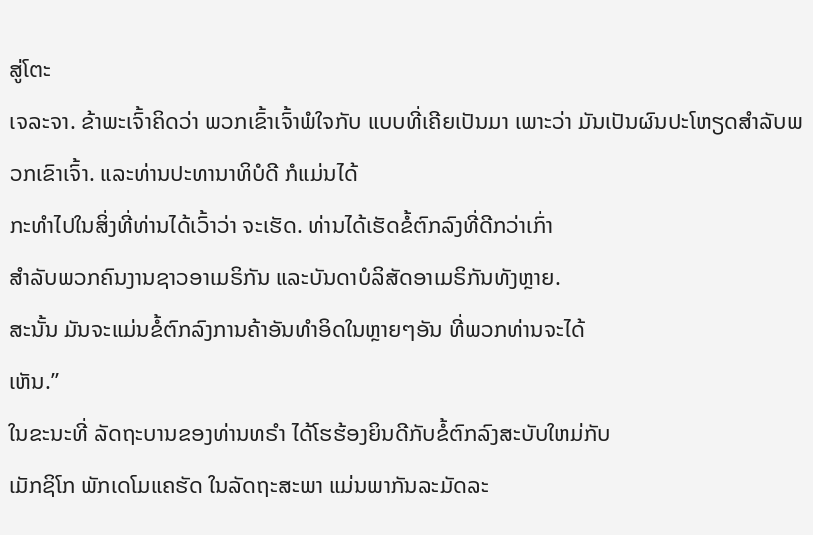ສູ່ໂຕະ
ເຈລະຈາ. ຂ້າພະເຈົ້າຄິດວ່າ ພວກເຂົ້າເຈົ້າພໍໃຈກັບ ແບບທີ່ເຄີຍເປັນມາ ເພາະວ່າ ມັນເປັນຜົນປະໂຫຽດສຳລັບພວກເຂົາເຈົ້າ. ແລະທ່ານປະທານາທິບໍດີ ກໍແມ່ນໄດ້
ກະທຳໄປໃນສິ່ງທີ່ທ່ານໄດ້ເວົ້າວ່າ ຈະເຮັດ. ທ່ານໄດ້ເຮັດຂໍ້ຕົກລົງທີ່ດີກວ່າເກົ່າ
ສຳລັບພວກຄົນງານຊາວອາເມຣິກັນ ແລະບັນດາບໍລິສັດອາເມຣິກັນທັງຫຼາຍ.
ສະນັ້ນ ມັນຈະແມ່ນຂໍ້ຕົກລົງການຄ້າອັນທຳອິດໃນຫຼາຍໆອັນ ທີ່ພວກທ່ານຈະໄດ້
ເຫັນ.”
ໃນຂະນະທີ່ ລັດຖະບານຂອງທ່ານທຣຳ ໄດ້ໂຮຮ້ອງຍິນດີກັບຂໍ້ຕົກລົງສະບັບໃຫມ່ກັບ
ເມັກຊິໂກ ພັກເດໂມແຄຮັດ ໃນລັດຖະສະພາ ແມ່ນພາກັນລະມັດລະ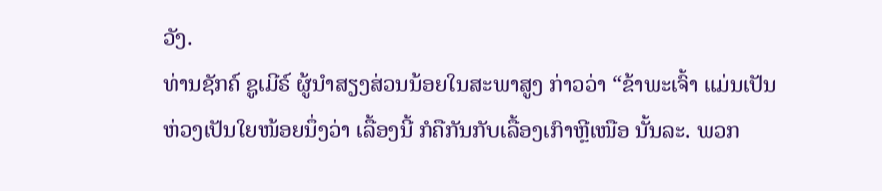ວັງ.
ທ່ານຊັກຄ໌ ຊູເມີຣ໌ ຜູ້ນຳສຽງສ່ວນນ້ອຍໃນສະພາສູງ ກ່າວວ່າ “ຂ້າພະເຈົ້າ ແມ່ນເປັນ
ຫ່ວງເປັນໃຍໜ້ອຍນຶ່ງວ່າ ເລື້ອງນີ້ ກໍຄືກັນກັບເລື້ອງເກົາຫຼີເໜືອ ນັ້ນລະ. ພວກ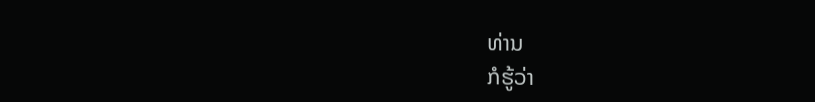ທ່ານ
ກໍຮູ້ວ່າ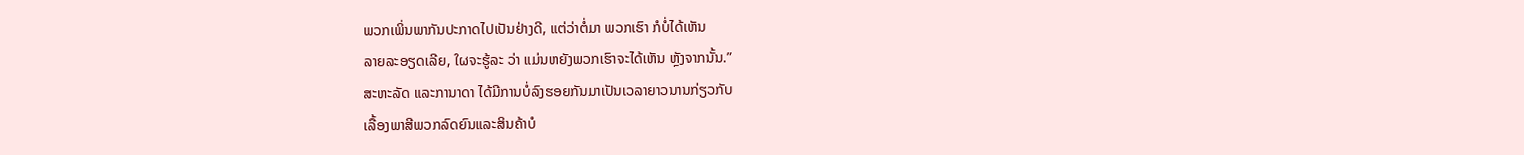ພວກເພິ່ນພາກັນປະກາດໄປເປັນຢ່າງດີ, ແຕ່ວ່າຕໍ່ມາ ພວກເຮົາ ກໍບໍ່ໄດ້ເຫັນ
ລາຍລະອຽດເລີຍ, ໃຜຈະຮູ້ລະ ວ່າ ແມ່ນຫຍັງພວກເຮົາຈະໄດ້ເຫັນ ຫຼັງຈາກນັ້ນ.”
ສະຫະລັດ ແລະການາດາ ໄດ້ມີການບໍ່ລົງຮອຍກັນມາເປັນເວລາຍາວນານກ່ຽວກັບ
ເລື້ອງພາສີພວກລົດຍົນແລະສິນຄ້າບໍ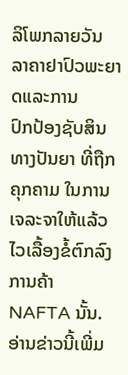ລິໂພກລາຍວັນ ລາຄາຢາປົວພະຍາດແລະການ
ປົກປ້ອງຊັບສິນທາງປັນຍາ ທີ່ຖືກຄຸກຄາມ ໃນການເຈລະຈາໃຫ້ແລ້ວໄວເລື້ອງຂໍ້ຕົກລົງ
ການຄ້າ NAFTA ນັ້ນ.
ອ່ານຂ່າວນີ້ເພີ່ມ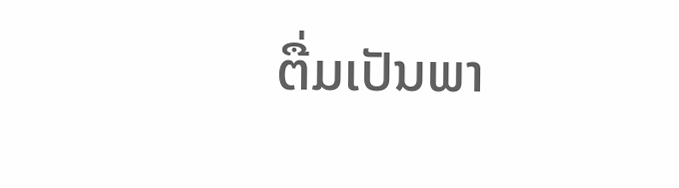ຕື່ມເປັນພາ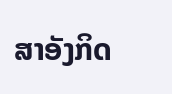ສາອັງກິດ